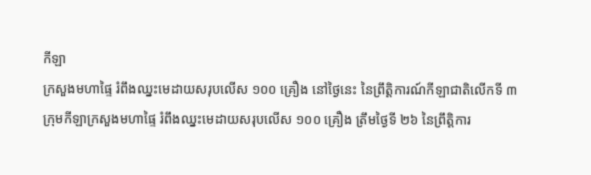កីឡា
ក្រសួងមហាផ្ទៃ រំពឹងឈ្នះមេដាយសរុបលើស ១០០ គ្រឿង នៅថ្ងៃនេះ នៃព្រឹត្តិការណ៍កីឡាជាតិលើកទី ៣
ក្រុមកីឡាក្រសួងមហាផ្ទៃ រំពឹងឈ្នះមេដាយសរុបលើស ១០០ គ្រឿង ត្រឹមថ្ងៃទី ២៦ នៃព្រឹត្តិការ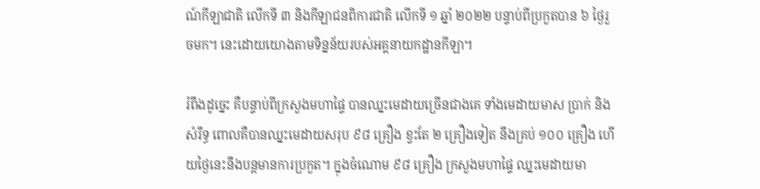ណ៍កីឡាជាតិ លើកទី ៣ និងកីឡាជនពិការជាតិ លើកទី ១ ឆ្នាំ ២០២២ បន្ទាប់ពីប្រកួតបាន ៦ ថ្ងៃរួចមក។ នេះដោយយោងតាមទិន្នន័យរបស់អគ្គនាយកដ្ឋានកីឡា។

រំពឹងដូច្នេះ គឺបន្ទាប់ពីក្រសួងមហាផ្ទៃ បានឈ្នះមេដាយច្រើនជាងគេ ទាំងមេដាយមាស ប្រាក់ និងសំរឹទ្ធ ពោលគឺបានឈ្នះមេដាយសរុប ៩៨ គ្រឿង ខ្វះតែ ២ គ្រឿងទៀត នឹងគ្រប់ ១០០ គ្រឿង ហើយថ្ងៃនេះនឹងបន្តមានការប្រកួត។ ក្នុងចំណោម ៩៨ គ្រឿង ក្រសួងមហាផ្ទៃ ឈ្នះមេដាយមា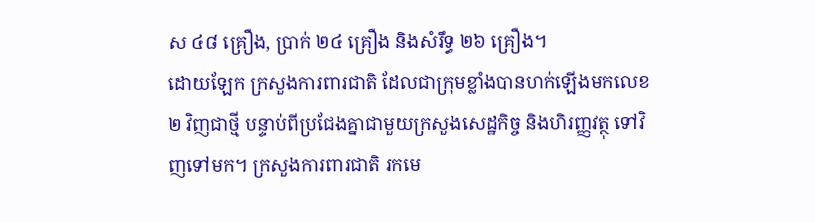ស ៤៨ គ្រឿង, ប្រាក់ ២៤ គ្រឿង និងសំរឹទ្ធ ២៦ គ្រឿង។
ដោយឡែក ក្រសួងការពារជាតិ ដែលជាក្រុមខ្លាំងបានហក់ឡើងមកលេខ ២ វិញជាថ្មី បន្ទាប់ពីប្រជែងគ្នាជាមួយក្រសួងសេដ្ឋកិច្ច និងហិរញ្ញវត្ថុ ទៅវិញទៅមក។ ក្រសួងការពារជាតិ រកមេ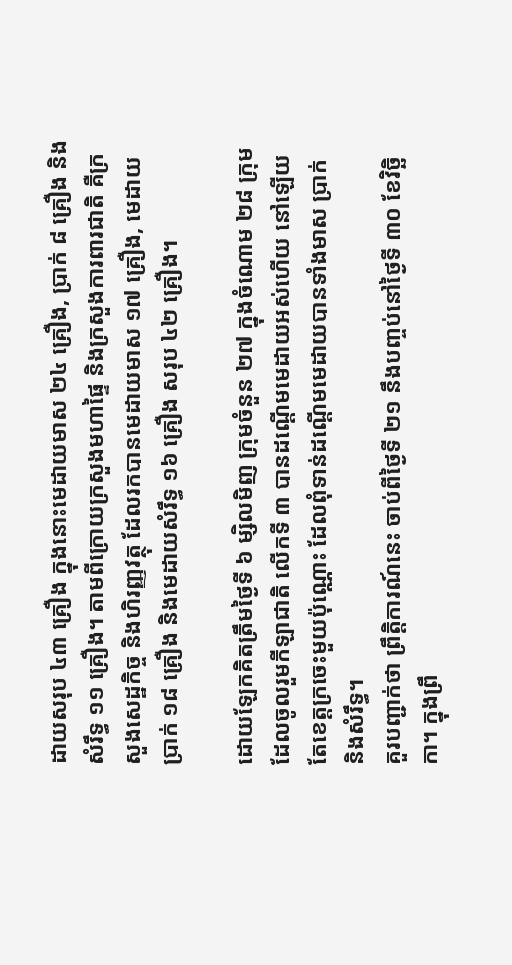ដាយសរុប ៤៣ គ្រឿង ក្នុងនោះមេដាយមាស ២៤ គ្រឿង, ប្រាក់ ៨ គ្រឿង និងសំរឹទ្ធ ១១ គ្រឿង។ តាមពីក្រោយក្រសួងមហាផ្ទៃ និងក្រសួងការពារជាតិ គឺក្រសួងសេដ្ឋកិច្ច និងហិរញ្ញវត្ថុ ដែលរកបានមេដាយមាស ១៧ គ្រឿង, មេដាយប្រាក់ ១៨ គ្រឿង និងមេដាយសំរឹទ្ធ ១៦ គ្រឿង សរុប ៤២ គ្រឿង។

ដោយឡែកគិតត្រឹមថ្ងៃទី ៦ ម្សិលមិញ ក្រុមចំនួន ២៧ ក្នុងចំណោម ២៨ ក្រុម ដែលចូលរួមកីឡាជាតិ លើកទី ៣ បានដណ្ដើមមេដាយអស់ហើយ នៅឡើយតែខេត្តក្រចេះមួយប៉ុណ្ណោះ ដែលពុំទាន់ដណ្ដើមមេដាយបានទាំងមាស ប្រាក់ និងសំរឹទ្ធ។
គួរបញ្ជាក់ថា ព្រឹត្តិការណ៍នេះ ចាប់ពីថ្ងៃទី ២១ នឹងបញ្ចប់នៅថ្ងៃទី ៣០ ខែវិច្ឆិកា។ ក្នុងព្រឹ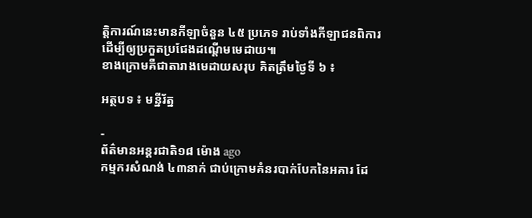ត្តិការណ៍នេះមានកីឡាចំនួន ៤៥ ប្រភេទ រាប់ទាំងកីឡាជនពិការ ដើម្បីឲ្យប្រកួតប្រជែងដណ្ដើមមេដាយ៕
ខាងក្រោមគឺជាតារាងមេដាយសរុប គិតត្រឹមថ្ងៃទី ៦ ៖

អត្ថបទ ៖ មន្នីរ័ត្ន

-
ព័ត៌មានអន្ដរជាតិ១៨ ម៉ោង ago
កម្មករសំណង់ ៤៣នាក់ ជាប់ក្រោមគំនរបាក់បែកនៃអគារ ដែ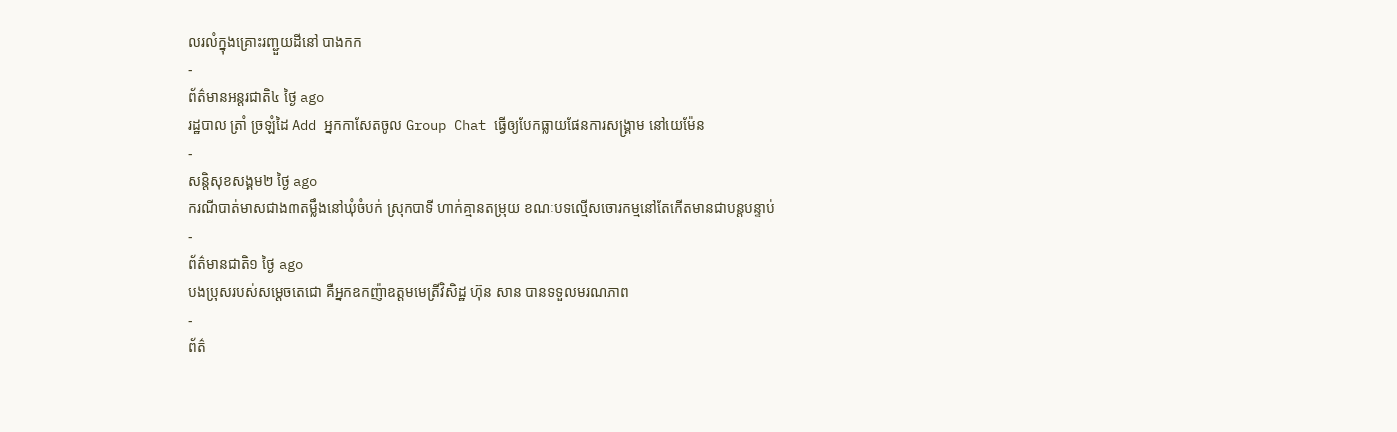លរលំក្នុងគ្រោះរញ្ជួយដីនៅ បាងកក
-
ព័ត៌មានអន្ដរជាតិ៤ ថ្ងៃ ago
រដ្ឋបាល ត្រាំ ច្រឡំដៃ Add អ្នកកាសែតចូល Group Chat ធ្វើឲ្យបែកធ្លាយផែនការសង្គ្រាម នៅយេម៉ែន
-
សន្តិសុខសង្គម២ ថ្ងៃ ago
ករណីបាត់មាសជាង៣តម្លឹងនៅឃុំចំបក់ ស្រុកបាទី ហាក់គ្មានតម្រុយ ខណៈបទល្មើសចោរកម្មនៅតែកើតមានជាបន្តបន្ទាប់
-
ព័ត៌មានជាតិ១ ថ្ងៃ ago
បងប្រុសរបស់សម្ដេចតេជោ គឺអ្នកឧកញ៉ាឧត្តមមេត្រីវិសិដ្ឋ ហ៊ុន សាន បានទទួលមរណភាព
-
ព័ត៌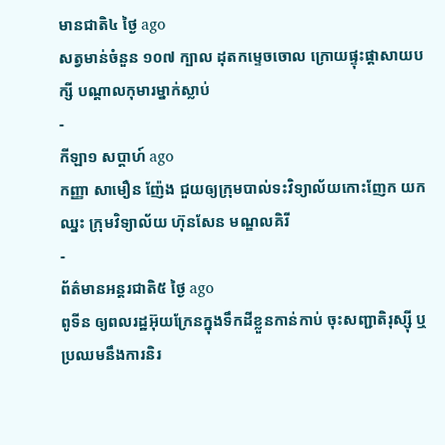មានជាតិ៤ ថ្ងៃ ago
សត្វមាន់ចំនួន ១០៧ ក្បាល ដុតកម្ទេចចោល ក្រោយផ្ទុះផ្ដាសាយបក្សី បណ្តាលកុមារម្នាក់ស្លាប់
-
កីឡា១ សប្តាហ៍ ago
កញ្ញា សាមឿន ញ៉ែង ជួយឲ្យក្រុមបាល់ទះវិទ្យាល័យកោះញែក យកឈ្នះ ក្រុមវិទ្យាល័យ ហ៊ុនសែន មណ្ឌលគិរី
-
ព័ត៌មានអន្ដរជាតិ៥ ថ្ងៃ ago
ពូទីន ឲ្យពលរដ្ឋអ៊ុយក្រែនក្នុងទឹកដីខ្លួនកាន់កាប់ ចុះសញ្ជាតិរុស្ស៊ី ឬប្រឈមនឹងការនិរ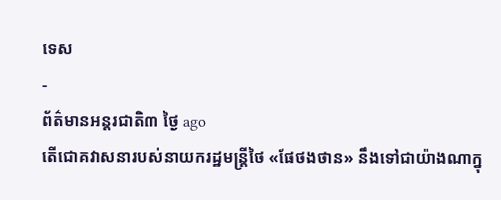ទេស
-
ព័ត៌មានអន្ដរជាតិ៣ ថ្ងៃ ago
តើជោគវាសនារបស់នាយករដ្ឋមន្ត្រីថៃ «ផែថងថាន» នឹងទៅជាយ៉ាងណាក្នុ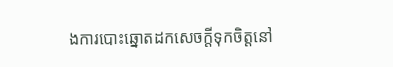ងការបោះឆ្នោតដកសេចក្តីទុកចិត្តនៅ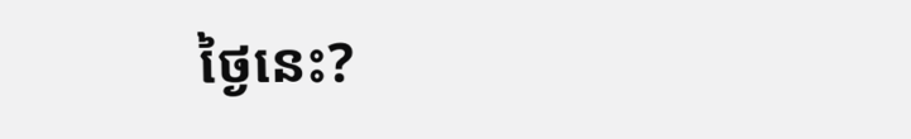ថ្ងៃនេះ?